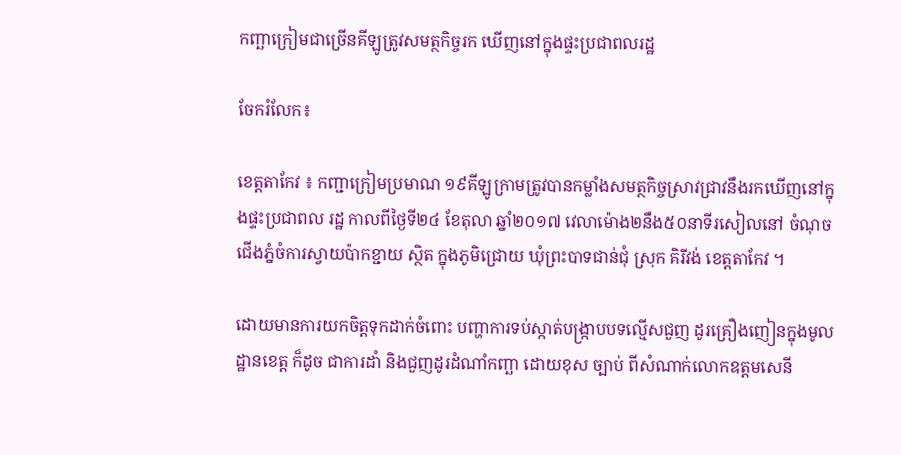កញ្ឆាក្រៀមជាច្រើនគីឡូត្រូវសមត្ថកិច្ចរក ឃើញនៅក្នុងផ្ទះប្រជាពលរដ្ឋ

ចែករំលែក៖

ខេត្តតាកែវ ៖ កញ្ជាក្រៀមប្រមាណ ១៩គីឡូក្រាមត្រូវបានកម្លាំងសមត្ថកិច្ចស្រាវជ្រាវនឹងរកឃើញនៅក្នុងផ្ទះប្រជាពល រដ្ឋ កាលពីថ្ងៃទី២៤ ខែតុលា ឆ្នាំ២០១៧ វេលាម៉ោង២នឹង៥០នាទីរសៀលនៅ ចំណុចជើងភ្នំចំការស្វាយប៉ាកខ្ជាយ ស្ថិត ក្នុងភូមិជ្រោយ ឃុំព្រះបាទជាន់ជុំ ស្រុក គិរីវង់ ខេត្តតាកែវ ។

ដោយមានការយកចិត្តទុកដាក់ចំពោះ បញ្ហាការទប់ស្កាត់បង្ក្រាបបទល្មើសជួញ ដូរគ្រឿងញៀនក្នុងមូលដ្ឋានខេត្ត ក៏ដូច ជាការដាំ និងជួញដូរដំណាំកញ្ឆា ដោយខុស ច្បាប់ ពីសំណាក់លោកឧត្តមសេនី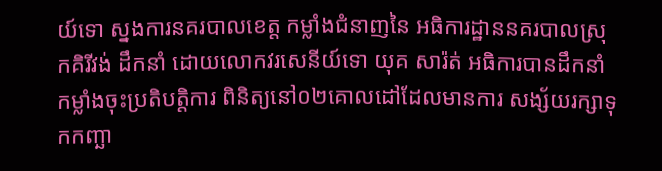យ៍ទោ ស្នងការនគរបាលខេត្ត កម្លាំងជំនាញនៃ អធិការដ្ឋាននគរបាលស្រុកគិរីវង់ ដឹកនាំ ដោយលោកវរសេនីយ៍ទោ យុគ សារ៉ត់ អធិការបានដឹកនាំកម្លាំងចុះប្រតិបត្តិការ ពិនិត្យនៅ០២គោលដៅដែលមានការ សង្ស័យរក្សាទុកកញ្ឆា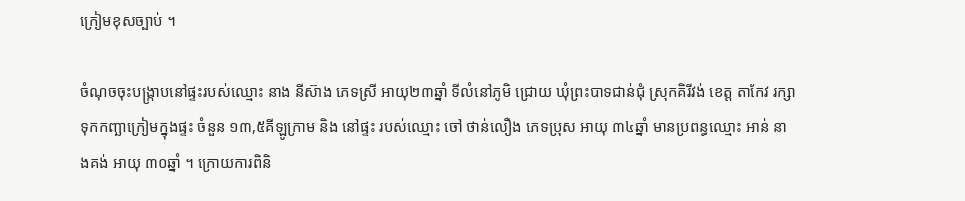ក្រៀមខុសច្បាប់ ។

ចំណុចចុះបង្ក្រាបនៅផ្ទះរបស់ឈ្មោះ នាង នីស៊ាង ភេទស្រី អាយុ២៣ឆ្នាំ ទីលំនៅភូមិ ជ្រោយ ឃុំព្រះបាទជាន់ជុំ ស្រុកគិរីវង់ ខេត្ត តាកែវ រក្សាទុកកញ្ឆាក្រៀមក្នុងផ្ទះ ចំនួន ១៣,៥គីឡូក្រាម និង នៅផ្ទះ របស់ឈ្មោះ ចៅ ថាន់លឿង ភេទប្រុស អាយុ ៣៤ឆ្នាំ មានប្រពន្ធឈ្មោះ អាន់ នាងគង់ អាយុ ៣០ឆ្នាំ ។ ក្រោយការពិនិ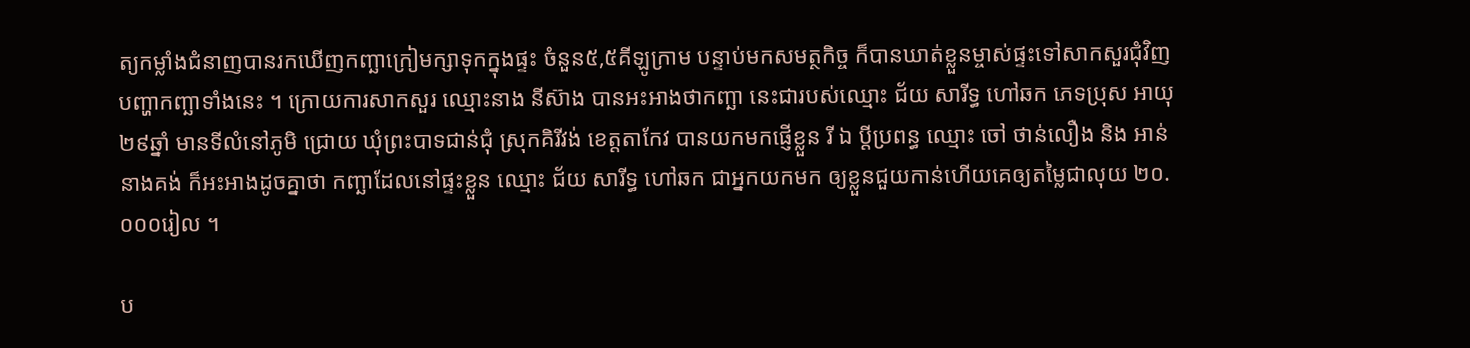ត្យកម្លាំងជំនាញបានរកឃើញកញ្ឆាក្រៀមក្សាទុកក្នុងផ្ទះ ចំនួន៥,៥គីឡូក្រាម បន្ទាប់មកសមត្ថកិច្ច ក៏បានឃាត់ខ្លួនម្ចាស់ផ្ទះទៅសាកសួរជុំវិញបញ្ហាកញ្ឆាទាំងនេះ ។ ក្រោយការសាកសួរ ឈ្មោះនាង នីស៊ាង បានអះអាងថាកញ្ឆា នេះជារបស់ឈ្មោះ ជ័យ សារីទ្ធ ហៅឆក ភេទប្រុស អាយុ២៩ឆ្នាំ មានទីលំនៅភូមិ ជ្រោយ ឃុំព្រះបាទជាន់ជុំ ស្រុកគិរីវង់ ខេត្តតាកែវ បានយកមកផ្ញើខ្លួន រី ឯ ប្តីប្រពន្ធ ឈ្មោះ ចៅ ថាន់លឿង និង អាន់ នាងគង់ ក៏អះអាងដូចគ្នាថា កញ្ឆាដែលនៅផ្ទះខ្លួន ឈ្មោះ ជ័យ សារីទ្ធ ហៅឆក ជាអ្នកយកមក ឲ្យខ្លួនជួយកាន់ហើយគេឲ្យតម្លៃជាលុយ ២០.០០០រៀល ។

ប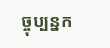ច្ចុប្បន្នក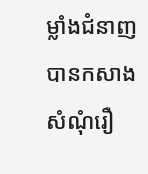ម្លាំងជំនាញបានកសាងសំណុំរឿ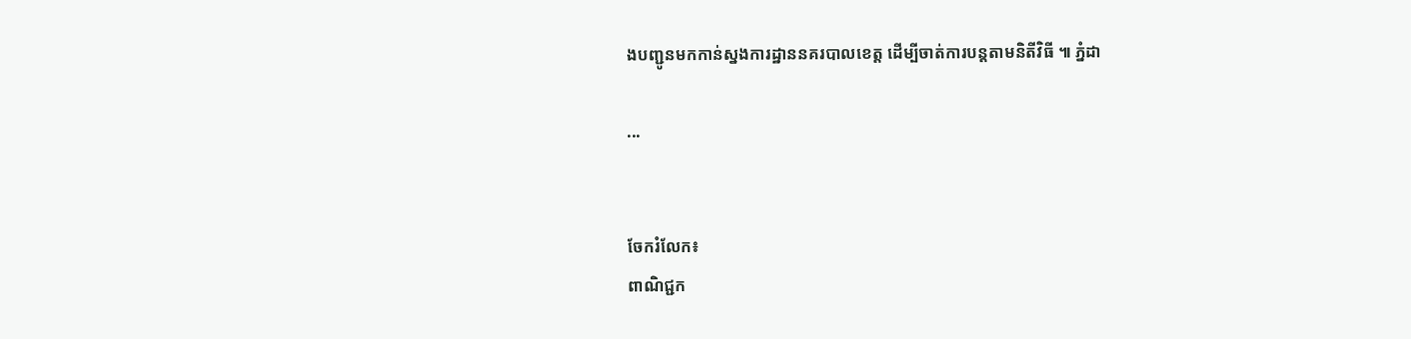ងបញ្ជូនមកកាន់ស្នងការដ្ឋាននគរបាលខេត្ត ដើម្បីចាត់ការបន្តតាមនិតីវិធី ៕ ភ្នំដា

...


ចែករំលែក៖
ពាណិជ្ជក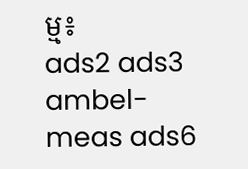ម្ម៖
ads2 ads3 ambel-meas ads6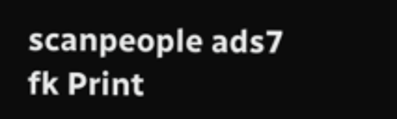scanpeople ads7 fk Print